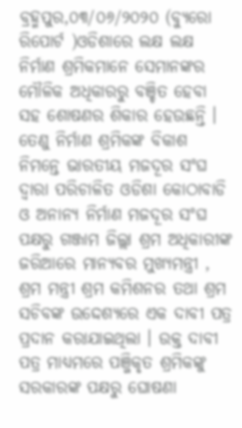ବ୍ରହ୍ମପୁର,୦୩/୦୬/୨୦୨୦ (ବ୍ୟୁରୋ ରିପୋର୍ଟ )ଓଡିଶାରେ ଲକ୍ଷ ଲକ୍ଷ ନିର୍ମାଣ ଶ୍ରମିକମାନେ ସେମାନଙ୍କର ମୌଳିକ ଅଧିକାରରୁ ବଞ୍ଚିତ ହେବା ସହ ଶୋଷଣର ଶିକାର ହେଉଛନ୍ତି । ତେଣୁ ନିର୍ମାଣ ଶ୍ରମିକଙ୍କ ବିକାଶ ନିମନ୍ତେ ଭାରତୀୟ ମଜଦୂର ସଂଘ ଦ୍ୱାରା ପରିଚାଳିତ ଓଡିଶା କୋଠାବାଡି ଓ ଅନାନ୍ୟ ନିର୍ମାଣ ମଜଦୂର ସଂଘ ପକ୍ଷରୁ ଗଞ୍ଜାମ ଜିଲ୍ଲା ଶ୍ରମ ଅଧିକାରୀଙ୍କ ଜରିଆରେ ମାନ୍ୟବର ମୁଖ୍ୟମନ୍ତ୍ରୀ , ଶ୍ରମ ମନ୍ତ୍ରୀ ଶ୍ରମ କମିଶନର ତଥା ଶ୍ରମ ସଚିବଙ୍କ ଉଦ୍ଦେଶ୍ୟରେ ଏକ ଦାବୀ ପତ୍ର ପ୍ରଦାନ କରାଯାଇଥିଲା । ଉକ୍ତ ଦାବୀ ପତ୍ର ମାଧ୍ୟମରେ ପଞ୍ଜିକୃତ ଶ୍ରମିକଙ୍କୁ ସରକାରଙ୍କ ପକ୍ଷରୁ ଘୋଷଣା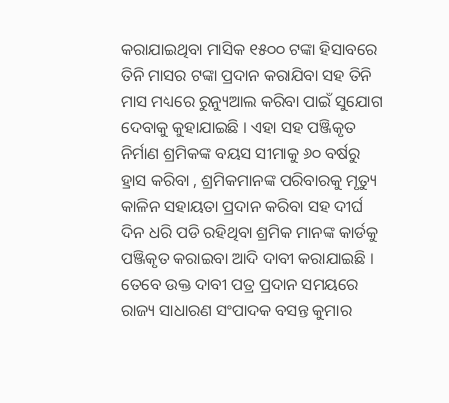କରାଯାଇଥିବା ମାସିକ ୧୫୦୦ ଟଙ୍କା ହିସାବରେ ତିନି ମାସର ଟଙ୍କା ପ୍ରଦାନ କରାଯିବା ସହ ତିନି ମାସ ମଧ୍ୟରେ ରୁନ୍ୟୁଆଲ କରିବା ପାଇଁ ସୁଯୋଗ ଦେବାକୁ କୁହାଯାଇଛି । ଏହା ସହ ପଞ୍ଜିକୃତ ନିର୍ମାଣ ଶ୍ରମିକଙ୍କ ବୟସ ସୀମାକୁ ୬୦ ବର୍ଷରୁ ହ୍ରାସ କରିବା , ଶ୍ରମିକମାନଙ୍କ ପରିବାରକୁ ମୃତ୍ୟୁ କାଳିନ ସହାୟତା ପ୍ରଦାନ କରିବା ସହ ଦୀର୍ଘ ଦିନ ଧରି ପଡି ରହିଥିବା ଶ୍ରମିକ ମାନଙ୍କ କାର୍ଡକୁ ପଞ୍ଜିକୃତ କରାଇବା ଆଦି ଦାବୀ କରାଯାଇଛି । ତେବେ ଉକ୍ତ ଦାବୀ ପତ୍ର ପ୍ରଦାନ ସମୟରେ ରାଜ୍ୟ ସାଧାରଣ ସଂପାଦକ ବସନ୍ତ କୁମାର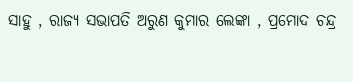ସାହୁ , ରାଜ୍ୟ ସଭାପତି ଅରୁଣ କୁମାର ଲେଙ୍କା , ପ୍ରମୋଦ ଚନ୍ଦ୍ର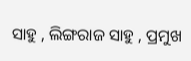ସାହୁ , ଲିଙ୍ଗରାଜ ସାହୁ , ପ୍ରମୁଖ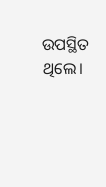ଉପସ୍ଥିତ ଥିଲେ।